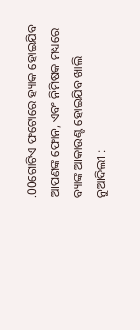.00ଗୋଟିଏ ଫଟୋରେ ହ୍ୟାକ ହୋଇଯିବ ଆପଣଙ୍କ ଫୋନ, ଏବଂ ନିମିଷକ ମଧ୍ୟରେ ବ୍ୟାଙ୍କ ଆକାଉଣ୍ଟ ହୋଇଯିବ ଖାଲି
ନୁଆଦିଲୀ :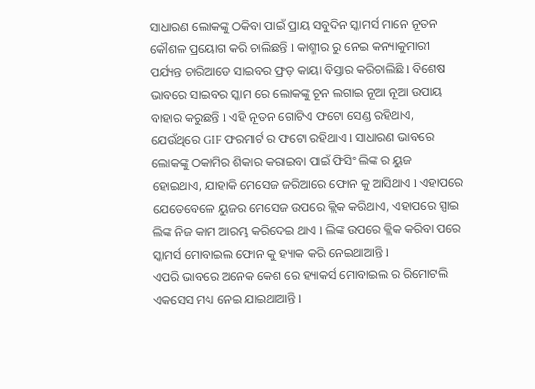ସାଧାରଣ ଲୋକଙ୍କୁ ଠକିବା ପାଇଁ ପ୍ରାୟ ସବୁଦିନ ସ୍କାମର୍ସ ମାନେ ନୂତନ କୌଶଳ ପ୍ରୟୋଗ କରି ଚାଲିଛନ୍ତି l କାଶ୍ମୀର ରୁ ନେଇ କନ୍ୟାକୁମାରୀ ପର୍ଯ୍ୟନ୍ତ ଚାରିଆଡେ ସାଇବର ଫ୍ରଡ଼ କାୟା ବିସ୍ତାର କରିଚାଲିଛି l ବିଶେଷ ଭାବରେ ସାଇବର ସ୍କାମ ରେ ଲୋକଙ୍କୁ ଚୂନ ଲଗାଇ ନୂଆ ନୂଆ ଉପାୟ ବାହାର କରୁଛନ୍ତି l ଏହି ନୂତନ ଗୋଟିଏ ଫଟୋ ସେଣ୍ଡ ରହିଥାଏ, ଯେଉଁଥିରେ GIF ଫରମାର୍ଟ ର ଫଟୋ ରହିଥାଏ l ସାଧାରଣ ଭାବରେ ଲୋକଙ୍କୁ ଠକାମିର ଶିକାର କରାଇବା ପାଇଁ ଫିସିଂ ଲିଙ୍କ ର ୟୁଜ ହୋଇଥାଏ, ଯାହାକି ମେସେଜ ଜରିଆରେ ଫୋନ କୁ ଆସିଥାଏ l ଏହାପରେ ଯେତେବେଳେ ୟୁଜର ମେସେଜ ଉପରେ କ୍ଲିକ କରିଥାଏ, ଏହାପରେ ସ୍ପାଇ ଲିଙ୍କ ନିଜ କାମ ଆରମ୍ଭ କରିଦେଇ ଥାଏ l ଲିଙ୍କ ଉପରେ କ୍ଲିକ କରିବା ପରେ ସ୍କାମର୍ସ ମୋବାଇଲ ଫୋନ କୁ ହ୍ୟାକ କରି ନେଇଥାଆନ୍ତି l
ଏପରି ଭାବରେ ଅନେକ କେଶ ରେ ହ୍ୟାକର୍ସ ମୋବାଇଲ ର ରିମୋଟଲି ଏକସେସ ମଧ୍ୟ ନେଇ ଯାଇଥାଆନ୍ତି l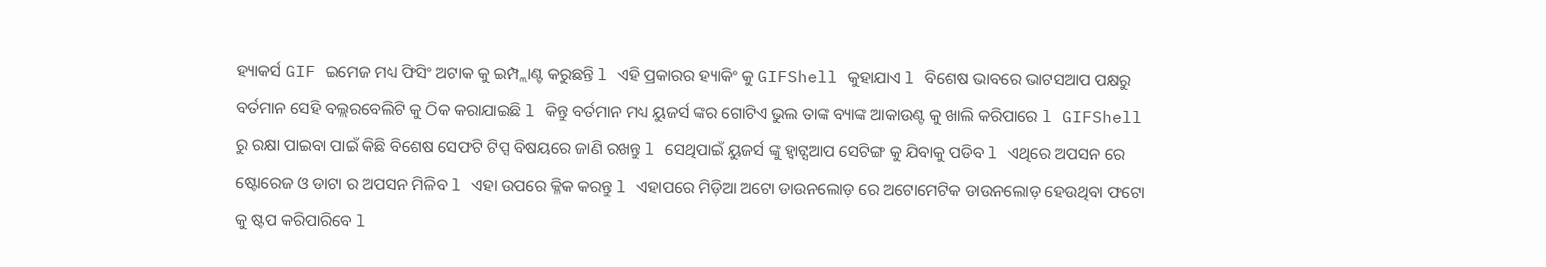ହ୍ୟାକର୍ସ GIF ଇମେଜ ମଧ୍ୟ ଫିସିଂ ଅଟାକ କୁ ଇମ୍ପ୍ଲାଣ୍ଟ କରୁଛନ୍ତି l ଏହି ପ୍ରକାରର ହ୍ୟାକିଂ କୁ GIFShell କୁହାଯାଏ l ବିଶେଷ ଭାବରେ ଭାଟସଆପ ପକ୍ଷରୁ ବର୍ତମାନ ସେହି ବଲ୍ଲରବେଲିଟି କୁ ଠିକ କରାଯାଇଛି l କିନ୍ତୁ ବର୍ତମାନ ମଧ୍ୟ ୟୁଜର୍ସ ଙ୍କର ଗୋଟିଏ ଭୁଲ ତାଙ୍କ ବ୍ୟାଙ୍କ ଆକାଉଣ୍ଟ କୁ ଖାଲି କରିପାରେ l GIFShell ରୁ ରକ୍ଷା ପାଇବା ପାଇଁ କିଛି ବିଶେଷ ସେଫଟି ଟିପ୍ସ ବିଷୟରେ ଜାଣି ରଖନ୍ତୁ l ସେଥିପାଇଁ ୟୁଜର୍ସ ଙ୍କୁ ହ୍ଵାଟ୍ସଆପ ସେଟିଙ୍ଗ କୁ ଯିବାକୁ ପଡିବ l ଏଥିରେ ଅପସନ ରେ ଷ୍ଟୋରେଜ ଓ ଡାଟା ର ଅପସନ ମିଳିବ l ଏହା ଉପରେ କ୍ଳିକ କରନ୍ତୁ l ଏହାପରେ ମିଡ଼ିଆ ଅଟୋ ଡାଉନଲୋଡ଼ ରେ ଅଟୋମେଟିକ ଡାଉନଲୋଡ଼ ହେଉଥିବା ଫଟୋ କୁ ଷ୍ଟପ କରିପାରିବେ l